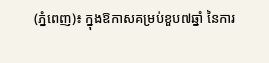(ភ្នំពេញ)៖ ក្នុងឱកាសគម្រប់ខួប៧ឆ្នាំ នៃការ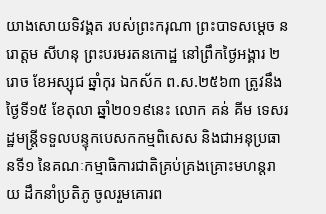យាងសោយទិវង្គត របស់ព្រះករុណា ព្រះបាទសម្តេច នរោត្តម សីហនុ ព្រះបរមរតនកោដ្ឋ នៅព្រឹកថ្ងៃអង្គារ ២រោច ខែអស្សុជ ឆ្នាំកុរ ឯកស័ក ព.ស.២៥៦៣ ត្រូវនឹងថ្ងៃទី១៥ ខែតុលា ឆ្នាំ២០១៩នេះ លោក គន់ គីម ទេសរដ្ឋមន្ដ្រីទទួលបន្ទុកបេសកកម្មពិសេស និងជាអនុប្រធានទី១ នៃគណៈកម្មាធិការជាតិគ្រប់គ្រងគ្រោះមហន្ដរាយ ដឹកនាំប្រតិភូ ចូលរួមគោរព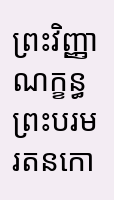ព្រះវិញ្ញាណក្ខន្ធ ព្រះបរមរតនកោ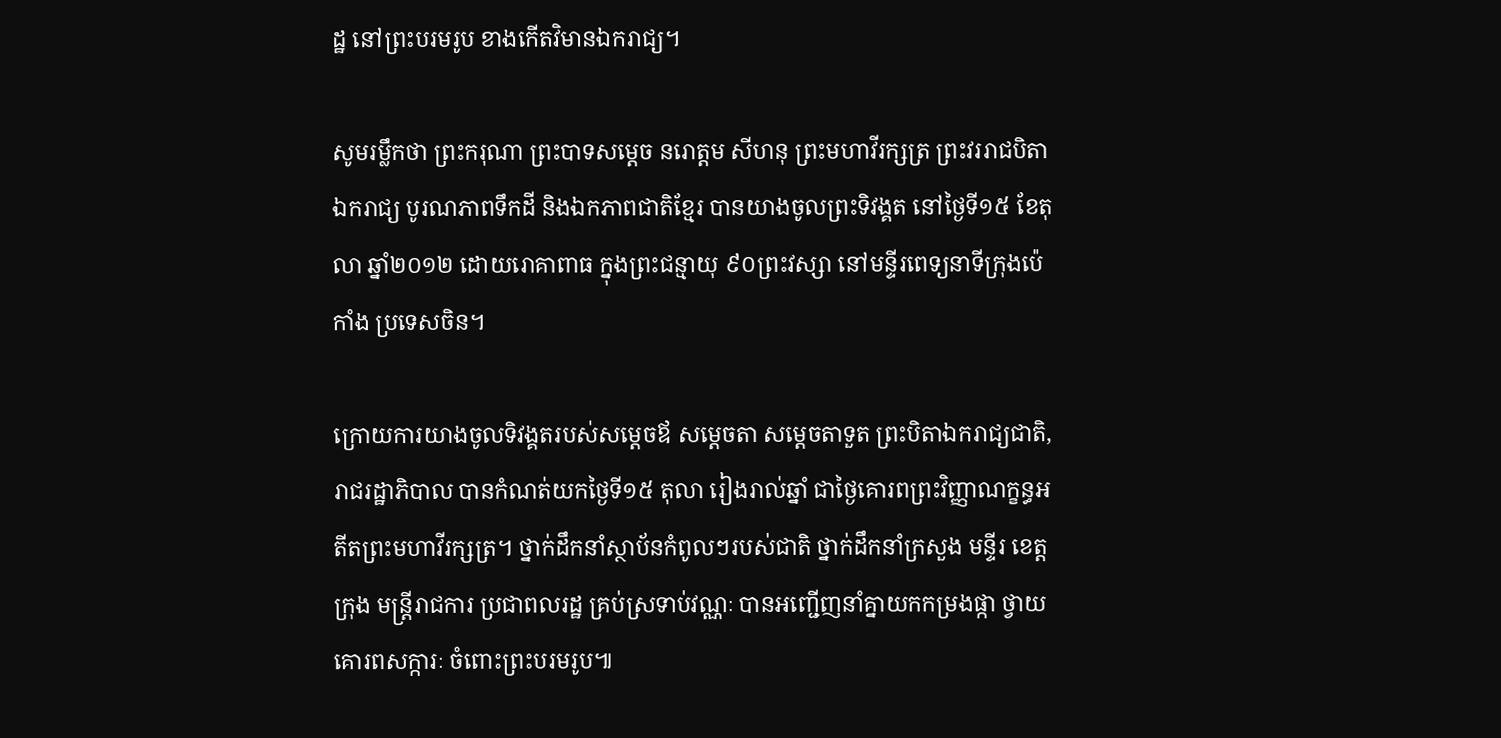ដ្ឋ នៅព្រះបរមរូប ខាងកើតវិមានឯករាជ្យ។

សូមរម្លឹកថា ព្រះករុណា ព្រះបាទសម្តេច នរោត្តម សីហនុ ព្រះមហាវីរក្សត្រ ព្រះវររាជបិតាឯករាជ្យ បូរណភាពទឹកដី និងឯកភាពជាតិខ្មែរ បានយាងចូលព្រះទិវង្គត នៅថ្ងៃទី១៥ ខែតុលា ឆ្នាំ២០១២ ដោយរោគាពាធ ក្នុងព្រះជន្មាយុ ៩០ព្រះវស្សា នៅមន្ទីរពេទ្យនាទីក្រុងប៉េកាំង ប្រទេសចិន។

ក្រោយការយាងចូលទិវង្គតរបស់សម្តេចឪ សម្តេចតា សម្តេចតាទួត ព្រះបិតាឯករាជ្យជាតិ, រាជរដ្ឋាភិបាល បានកំណត់យកថ្ងៃទី១៥ តុលា រៀងរាល់ឆ្នាំ ជាថ្ងៃគោរពព្រះវិញ្ញាណក្ខន្ធអតីតព្រះមហាវីរក្សត្រ។ ថ្នាក់ដឹកនាំស្ថាប័នកំពូលៗរបស់ជាតិ ថ្នាក់ដឹកនាំក្រសួង មន្ទីរ ខេត្ត ក្រុង មន្ត្រីរាជការ ប្រជាពលរដ្ឋ គ្រប់ស្រទាប់វណ្ណៈ បានអញ្ជើញនាំគ្នាយកកម្រងផ្កា ថ្វាយគោរពសក្ការៈ ចំពោះព្រះបរមរូប៕